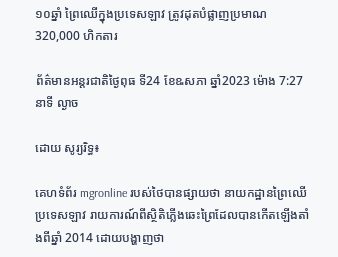១០ឆ្នាំ ព្រៃឈើក្នុងប្រទេសឡាវ ត្រូវដុតបំផ្លាញប្រមាណ 320,000 ហិកតារ

ព័ត៌មានអន្តរជាតិថ្ងៃពុធ ទី24 ខែឩសភា ឆ្នាំ2023 ម៉ោង 7:27 នាទី ល្ងាច

ដោយ សូរ្យរិទ្ធ៖

គេហទំព័រ mgronline របស់ថៃបានផ្សាយថា នាយកដ្ឋានព្រៃឈើប្រទេសឡាវ រាយការណ៍ពីស្ថិតិភ្លើងឆេះព្រៃដែលបានកើតឡើងតាំងពីឆ្នាំ 2014 ដោយបង្ហាញថា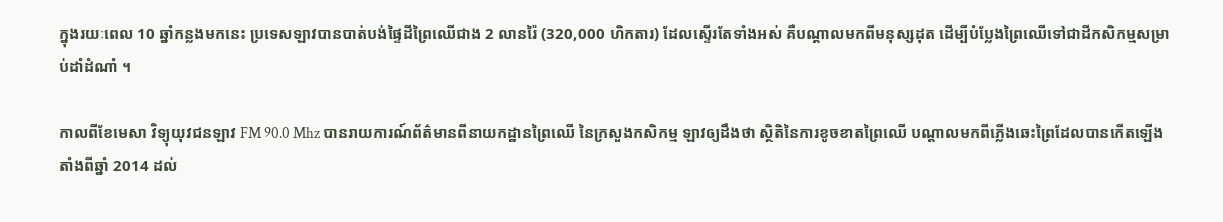ក្នុងរយៈពេល 10 ឆ្នាំកន្លងមកនេះ ប្រទេសឡាវបានបាត់បង់ផ្ទៃដីព្រៃឈើជាង 2 លានរ៉ៃ (320,000 ហិកតារ) ដែលស្ទើរតែទាំងអស់ គឺបណ្តាលមកពីមនុស្សដុត ដើម្បីបំប្លែងព្រៃឈើទៅជាដីកសិកម្មសម្រាប់ដាំដំណាំ ។

កាលពីខែមេសា វិទ្យុយុវជនឡាវ FM 90.0 Mhz បានរាយការណ៍ព័ត៌មានពីនាយកដ្ឋានព្រៃឈើ នៃក្រសួងកសិកម្ម ឡាវឲ្យដឹងថា ស្ថិតិនៃការខូចខាតព្រៃឈើ បណ្តាលមកពីភ្លើងឆេះព្រៃដែលបានកើតឡើងតាំងពីឆ្នាំ 2014 ដល់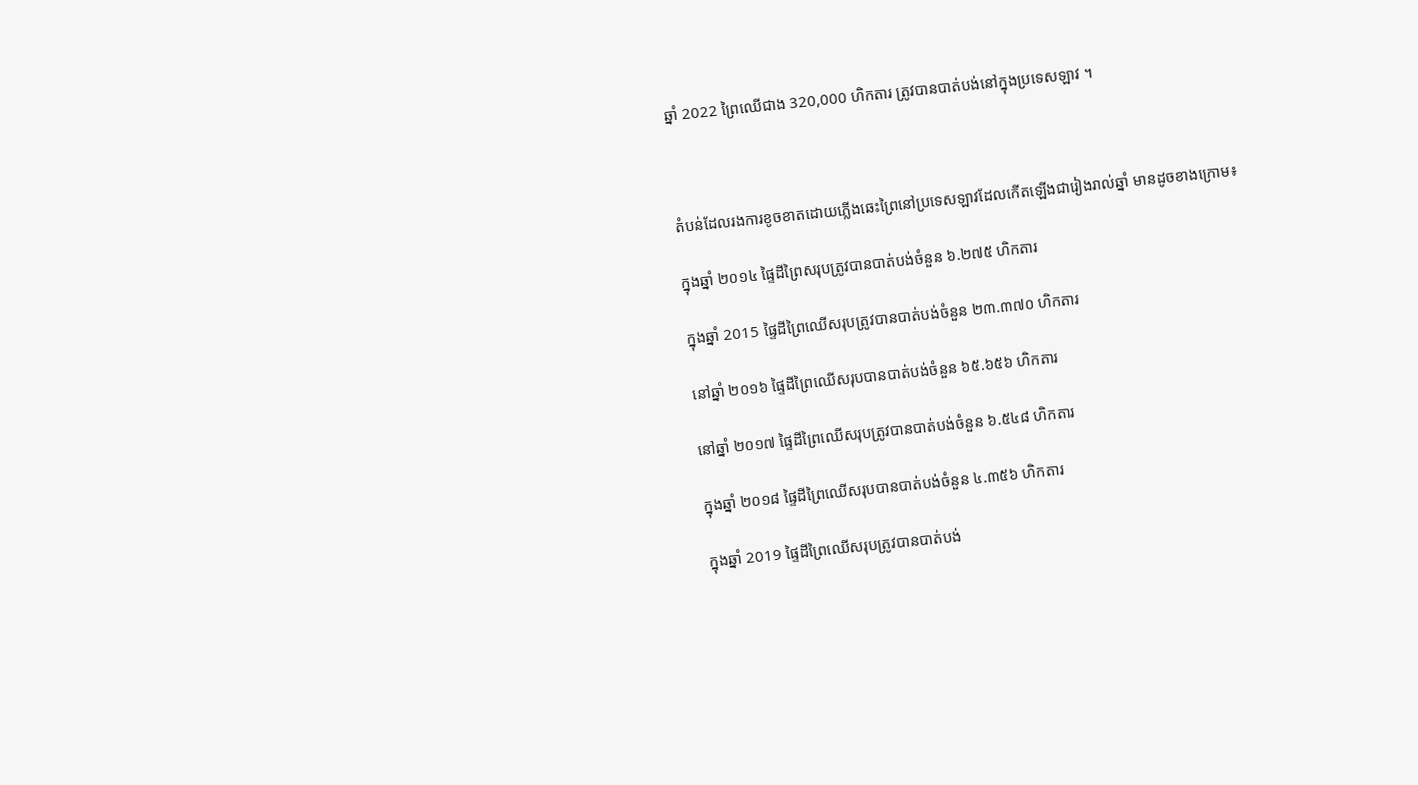ឆ្នាំ 2022 ព្រៃឈើជាង 320,000 ហិកតារ ត្រូវបានបាត់បង់នៅក្នុងប្រទេសឡាវ ។



តំបន់ដែលរងការខូចខាតដោយភ្លើងឆេះព្រៃនៅប្រទេសឡាវដែលកើតឡើងជារៀងរាល់ឆ្នាំ មានដូចខាងក្រោម៖

ក្នុងឆ្នាំ ២០១៤ ផ្ទៃដីព្រៃសរុបត្រូវបានបាត់បង់ចំនួន ៦.២៧៥ ហិកតារ

ក្នុងឆ្នាំ 2015 ផ្ទៃដីព្រៃឈើសរុបត្រូវបានបាត់បង់ចំនួន ២៣.៣៧០ ហិកតារ

នៅឆ្នាំ ២០១៦ ផ្ទៃដីព្រៃឈើសរុបបានបាត់បង់ចំនួន ៦៥.៦៥៦ ហិកតារ

នៅឆ្នាំ ២០១៧ ផ្ទៃដីព្រៃឈើសរុបត្រូវបានបាត់បង់ចំនួន ៦.៥៤៨ ហិកតារ

ក្នុងឆ្នាំ ២០១៨ ផ្ទៃដីព្រៃឈើសរុបបានបាត់បង់ចំនួន ៤.៣៥៦ ហិកតារ

ក្នុងឆ្នាំ 2019 ផ្ទៃដីព្រៃឈើសរុបត្រូវបានបាត់បង់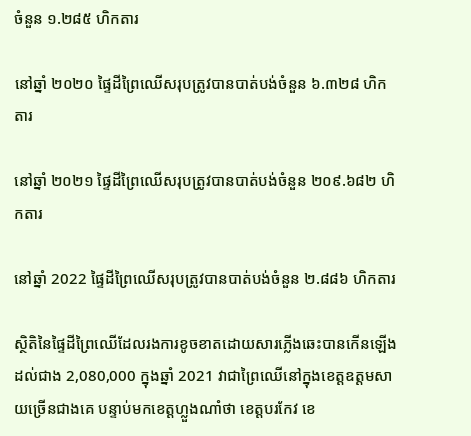ចំនួន ១.២៨៥ ហិកតារ

នៅឆ្នាំ ២០២០ ផ្ទៃដីព្រៃឈើសរុបត្រូវបានបាត់បង់ចំនួន ៦.៣២៨ ហិកតារ

នៅឆ្នាំ ២០២១ ផ្ទៃដីព្រៃឈើសរុបត្រូវបានបាត់បង់ចំនួន ២០៩.៦៨២ ហិកតារ

នៅឆ្នាំ 2022 ផ្ទៃដីព្រៃឈើសរុបត្រូវបានបាត់បង់ចំនួន ២.៨៨៦ ហិកតារ

ស្ថិតិនៃផ្ទៃដីព្រៃឈើដែលរងការខូចខាតដោយសារភ្លើងឆេះបានកើនឡើងដល់ជាង 2,080,000 ក្នុងឆ្នាំ 2021 វាជាព្រៃឈើនៅក្នុងខេត្តឧត្តមសាយច្រើនជាងគេ បន្ទាប់មកខេត្តហ្លួងណាំថា ខេត្តបរកែវ ខេ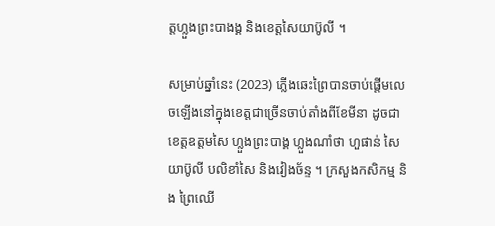ត្តហ្លួងព្រះបាងង្គ និងខេត្តសៃយាប៊ូលី ។

សម្រាប់ឆ្នាំនេះ (2023) ភ្លើងឆេះព្រៃបានចាប់ផ្តើមលេចឡើងនៅក្នុងខេត្តជាច្រើនចាប់តាំងពីខែមីនា ដូចជា ខេត្តឧត្តមសៃ ហ្លួងព្រះបាង្គ ហ្លួងណាំថា ហួផាន់ សៃយាប៊ូលី បលិខាំសៃ និងវៀងច័ន្ទ ។ ក្រសួងកសិកម្ម និង ព្រៃឈើ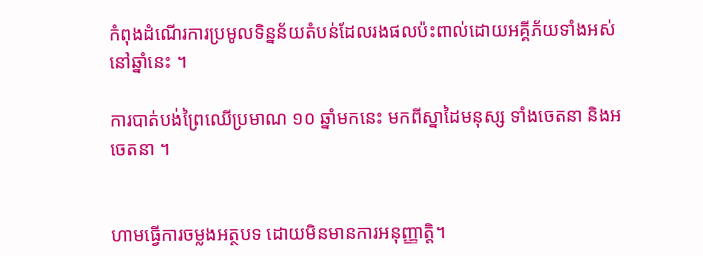កំពុងដំណើរការប្រមូលទិន្នន័យតំបន់ដែលរងផលប៉ះពាល់ដោយអគ្គីភ័យទាំងអស់នៅឆ្នាំនេះ ។

ការបាត់បង់ព្រៃឈើប្រមាណ ១០ ឆ្នាំមកនេះ មកពីស្នាដៃមនុស្ស ទាំងចេតនា និងអចេតនា ។


ហាមធ្វើការចម្លងអត្ថបទ ដោយមិនមានការអនុញ្ញាត្តិ។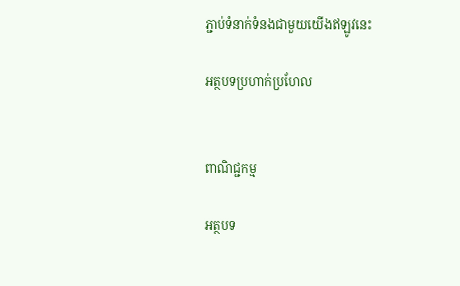ភ្ជាប់ទំនាក់ទំនងជាមួយយើងឥឡូវនេះ

អត្ថបទប្រហាក់ប្រហែល


ពាណិជ្ជកម្ម

អត្ថបទ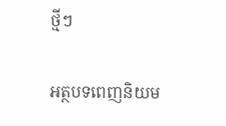ថ្មីៗ

អត្ថបទពេញនិយម